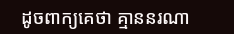ដូចពាក្យគេថា គ្មាននរណា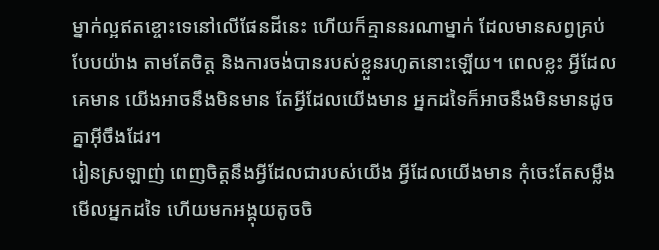ម្នាក់ល្អឥតខ្ចោះទេនៅលើផែនដីនេះ ហើយក៏គ្មាននរណាម្នាក់ ដែលមានសព្វគ្រប់បែបយ៉ាង តាមតែចិត្ត និងការចង់បានរបស់ខ្លួនរហូតនោះឡើយ។ ពេលខ្លះ អ្វីដែលគេមាន យើងអាចនឹងមិនមាន តែអ្វីដែលយើងមាន អ្នកដទៃក៏អាចនឹងមិនមានដូចគ្នាអ៊ីចឹងដែរ។
រៀនស្រឡាញ់ ពេញចិត្តនឹងអ្វីដែលជារបស់យើង អ្វីដែលយើងមាន កុំចេះតែសម្លឹងមើលអ្នកដទៃ ហើយមកអង្គុយតូចចិ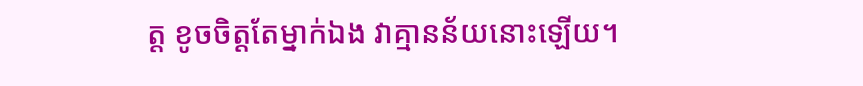ត្ត ខូចចិត្តតែម្នាក់ឯង វាគ្មានន័យនោះឡើយ។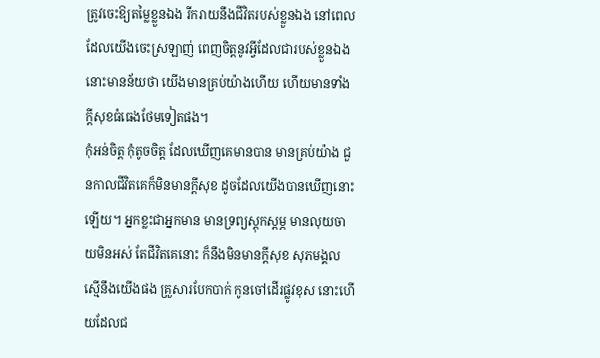ត្រូវចេះឱ្យតម្លៃខ្លួនឯង រីករាយនឹងជីវិតរបស់ខ្លួនឯង នៅពេលដែលយើងចេះស្រឡាញ់ ពេញចិត្តនូវអ្វីដែលជារបស់ខ្លួនឯង នោះមានន័យថា យើងមានគ្រប់យ៉ាងហើយ ហើយមានទាំងក្ដីសុខធំធេងថែមទៀតផង។
កុំអន់ចិត្ត កុំតូចចិត្ត ដែលឃើញគេមានបាន មានគ្រប់យ៉ាង ជួនកាលជីវិតគេក៏មិនមានក្ដីសុខ ដូចដែលយើងបានឃើញនោះឡើយ។ អ្នកខ្លះជាអ្នកមាន មានទ្រព្យស្ដុកស្ដម្ភ មានលុយចាយមិនអស់ តែជីវិតគេនោះ ក៏នឹងមិនមានក្ដីសុខ សុភមង្គលស្មើនឹងយើងផង គ្រួសារបែកបាក់ កូនចៅដើរផ្លូវខុស នោះហើយដែលជ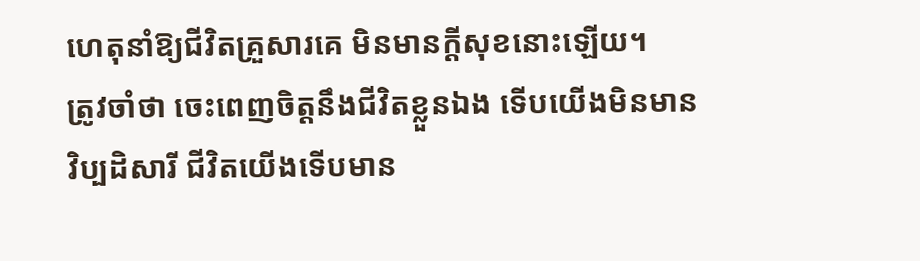ហេតុនាំឱ្យជីវិតគ្រួសារគេ មិនមានក្ដីសុខនោះឡើយ។
ត្រូវចាំថា ចេះពេញចិត្តនឹងជីវិតខ្លួនឯង ទើបយើងមិនមានវិប្បដិសារី ជីវិតយើងទើបមាន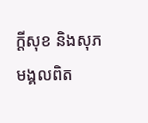ក្ដីសុខ និងសុភមង្គលពិត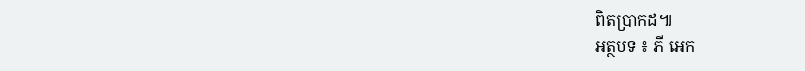ពិតប្រាកដ៕
អត្ថបទ ៖ ភី អេក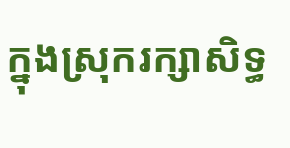ក្នុងស្រុករក្សាសិទ្ធ